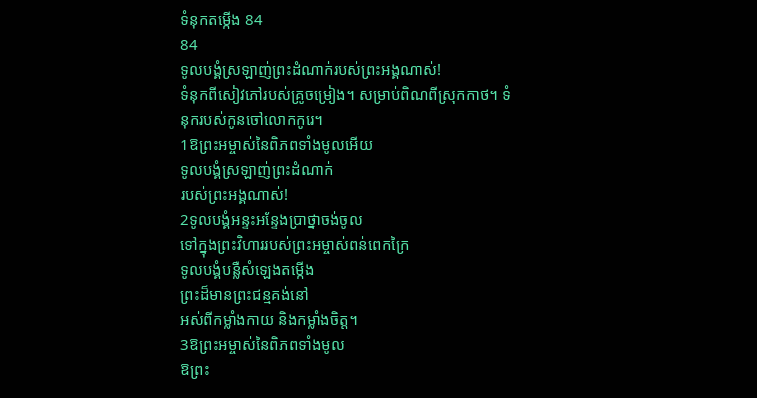ទំនុកតម្កើង 84
84
ទូលបង្គំស្រឡាញ់ព្រះដំណាក់របស់ព្រះអង្គណាស់!
ទំនុកពីសៀវភៅរបស់គ្រូចម្រៀង។ សម្រាប់ពិណពីស្រុកកាថ។ ទំនុករបស់កូនចៅលោកកូរេ។
1ឱព្រះអម្ចាស់នៃពិភពទាំងមូលអើយ
ទូលបង្គំស្រឡាញ់ព្រះដំណាក់
របស់ព្រះអង្គណាស់!
2ទូលបង្គំអន្ទះអន្ទែងប្រាថ្នាចង់ចូល
ទៅក្នុងព្រះវិហាររបស់ព្រះអម្ចាស់ពន់ពេកក្រៃ
ទូលបង្គំបន្លឺសំឡេងតម្កើង
ព្រះដ៏មានព្រះជន្មគង់នៅ
អស់ពីកម្លាំងកាយ និងកម្លាំងចិត្ត។
3ឱព្រះអម្ចាស់នៃពិភពទាំងមូល
ឱព្រះ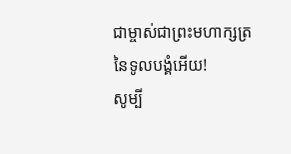ជាម្ចាស់ជាព្រះមហាក្សត្រនៃទូលបង្គំអើយ!
សូម្បី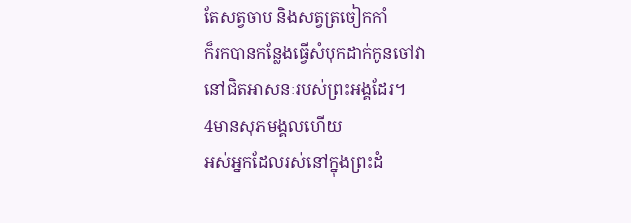តែសត្វចាប និងសត្វត្រចៀកកាំ
ក៏រកបានកន្លែងធ្វើសំបុកដាក់កូនចៅវា
នៅជិតអាសនៈរបស់ព្រះអង្គដែរ។
4មានសុភមង្គលហើយ
អស់អ្នកដែលរស់នៅក្នុងព្រះដំ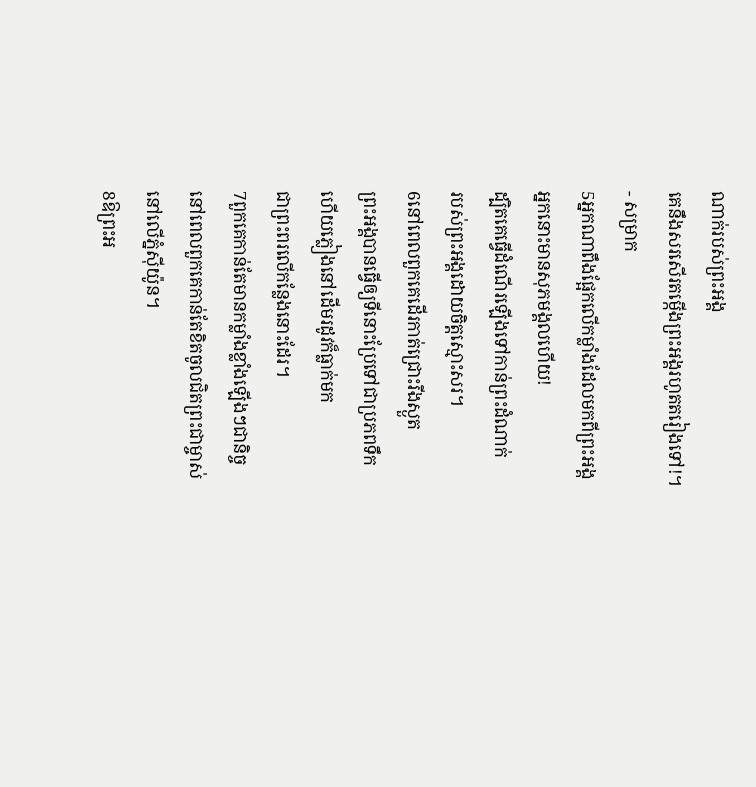ណាក់របស់ព្រះអង្គ
គេនឹងសរសើរតម្កើងព្រះអង្គរហូតតរៀងទៅ!។
- សម្រាក
5អ្នកណាពឹងផ្អែកលើកម្លាំងដែលមកពីព្រះអង្គ
អ្នកនោះមានសុភមង្គលហើយ!
ដ្បិតគេធ្វើដំណើរឡើងទៅកាន់ព្រះដំណាក់
របស់ព្រះអង្គដោយចិត្តស្មោះសរ។
6នៅពេលពួកគេដើរកាត់ជ្រោះរីងស្ងួត
ព្រះអង្គបានធ្វើឲ្យទីនោះប្រែទៅជាប្រភពទឹក
ហើយភ្លៀងនៅដើមរដូវក៏ធ្លាក់មក
ជាព្រះពរលើកន្លែងនោះដែរ។
7ពួកគេកាន់តែមានកម្លាំងខ្លាំងឡើងៗជានិច្ច
នៅពេលពួកគេកាន់តែខិតចូលជិតព្រះជាម្ចាស់
នៅលើភ្នំស៊ីយ៉ូន។
8ឱព្រះអ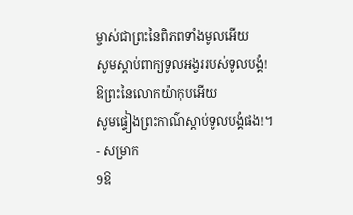ម្ចាស់ជាព្រះនៃពិភពទាំងមូលអើយ
សូមស្ដាប់ពាក្យទូលអង្វររបស់ទូលបង្គំ!
ឱព្រះនៃលោកយ៉ាកុបអើយ
សូមផ្ទៀងព្រះកាណ៌ស្ដាប់ទូលបង្គំផង!។
- សម្រាក
9ឱ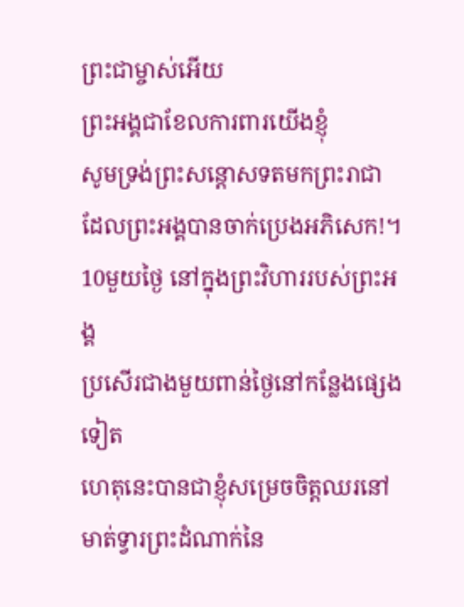ព្រះជាម្ចាស់អើយ
ព្រះអង្គជាខែលការពារយើងខ្ញុំ
សូមទ្រង់ព្រះសន្ដោសទតមកព្រះរាជា
ដែលព្រះអង្គបានចាក់ប្រេងអភិសេក!។
10មួយថ្ងៃ នៅក្នុងព្រះវិហាររបស់ព្រះអង្គ
ប្រសើរជាងមួយពាន់ថ្ងៃនៅកន្លែងផ្សេងទៀត
ហេតុនេះបានជាខ្ញុំសម្រេចចិត្តឈរនៅ
មាត់ទ្វារព្រះដំណាក់នៃ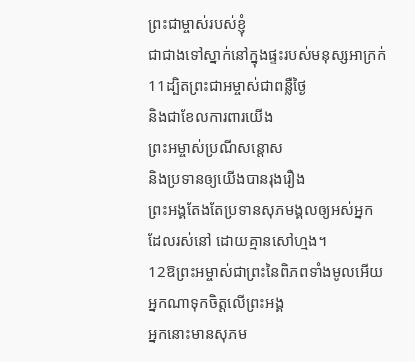ព្រះជាម្ចាស់របស់ខ្ញុំ
ជាជាងទៅស្នាក់នៅក្នុងផ្ទះរបស់មនុស្សអាក្រក់
11ដ្បិតព្រះជាអម្ចាស់ជាពន្លឺថ្ងៃ
និងជាខែលការពារយើង
ព្រះអម្ចាស់ប្រណីសន្ដោស
និងប្រទានឲ្យយើងបានរុងរឿង
ព្រះអង្គតែងតែប្រទានសុភមង្គលឲ្យអស់អ្នក
ដែលរស់នៅ ដោយគ្មានសៅហ្មង។
12ឱព្រះអម្ចាស់ជាព្រះនៃពិភពទាំងមូលអើយ
អ្នកណាទុកចិត្តលើព្រះអង្គ
អ្នកនោះមានសុភម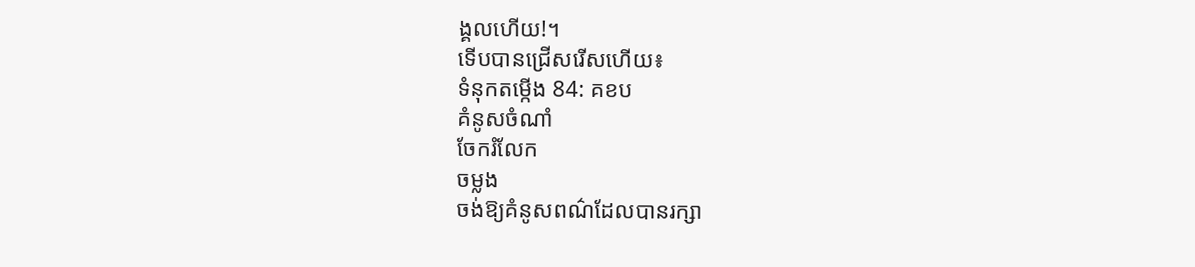ង្គលហើយ!។
ទើបបានជ្រើសរើសហើយ៖
ទំនុកតម្កើង 84: គខប
គំនូសចំណាំ
ចែករំលែក
ចម្លង
ចង់ឱ្យគំនូសពណ៌ដែលបានរក្សា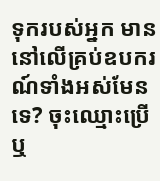ទុករបស់អ្នក មាននៅលើគ្រប់ឧបករណ៍ទាំងអស់មែនទេ? ចុះឈ្មោះប្រើ ឬ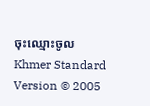ចុះឈ្មោះចូល
Khmer Standard Version © 2005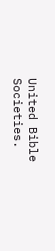United Bible Societies.